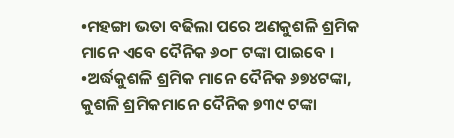•ମହଙ୍ଗା ଭତା ବଢିଲା ପରେ ଅଣକୁଶଳି ଶ୍ରମିକ ମାନେ ଏବେ ଦୈନିକ ୬୦୮ ଟଙ୍କା ପାଇବେ ।
•ଅର୍ଦ୍ଧକୁଶଳି ଶ୍ରମିକ ମାନେ ଦୈନିକ ୬୭୪ଟଙ୍କା, କୁଶଳି ଶ୍ରମିକମାନେ ଦୈନିକ ୭୩୯ ଟଙ୍କା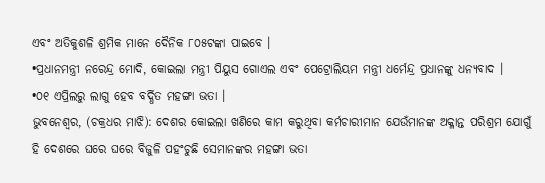ଏବଂ ଅତିକୁଶଳି ଶ୍ରମିକ ମାନେ ଦୈନିକ ୮୦୫ଟଙ୍କା ପାଇବେ ।
•ପ୍ରଧାନମନ୍ତ୍ରୀ ନରେନ୍ଦ୍ର ମୋଦି, କୋଇଲା ମନ୍ତ୍ରୀ ପିୟୁସ ଗୋଏଲ ଏବଂ ପେଟ୍ରୋଲିୟମ ମନ୍ତ୍ରୀ ଧର୍ମେନ୍ଦ୍ର ପ୍ରଧାନଙ୍କୁ ଧନ୍ୟବାଦ ।
•୦୧ ଏପ୍ରିଲରୁ ଲାଗୁ ହେବ ବର୍ଦ୍ଧିତ ମହଙ୍ଗା ଭତା ।
ଭୁବନେଶ୍ୱର, (ଚକ୍ରଧର ମାଝି): ଦେଶର କୋଇଲା ଖଣିରେ କାମ କରୁଥିବା କର୍ମଚାରୀମାନ ଯେଉଁମାନଙ୍କ ଅକ୍ଳାନ୍ତ ପରିଶ୍ରମ ଯୋଗୁଁ ହି ଦେଶରେ ଘରେ ଘରେ ବିଜୁଳି ପହଂଚୁଛି ସେମାନଙ୍କର ମହଙ୍ଗା ଭତା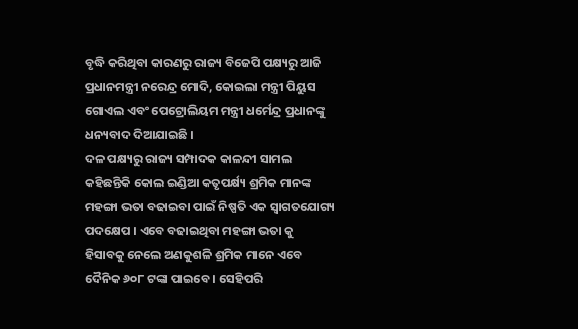ବୃଦ୍ଧି କରିଥିବା କାରଣରୁ ରାଜ୍ୟ ବିଜେପି ପକ୍ଷ୍ୟରୁ ଆଜି ପ୍ରଧାନମନ୍ତ୍ରୀ ନରେନ୍ଦ୍ର ମୋଦି, କୋଇଲା ମନ୍ତ୍ରୀ ପିୟୁସ ଗୋଏଲ ଏବଂ ପେଟ୍ରୋଲିୟମ ମନ୍ତ୍ରୀ ଧର୍ମେନ୍ଦ୍ର ପ୍ରଧାନଙ୍କୁ ଧନ୍ୟବାଦ ଦିଆଯାଇଛି ।
ଦଳ ପକ୍ଷ୍ୟରୁ ରାଜ୍ୟ ସମ୍ପାଦକ କାଳନ୍ଦୀ ସାମଲ କହିଛନ୍ତିକି କୋଲ ଇଣ୍ଡିଆ କତୃପର୍କ୍ଷ୍ୟ ଶ୍ରମିକ ମାନଙ୍କ ମହଙ୍ଗା ଭତା ବଢାଇବା ପାଇଁ ନିଷ୍ପତି ଏକ ସ୍ୱାଗତଯୋଗ୍ୟ ପଦକ୍ଷେପ । ଏବେ ବଢାଇଥିବା ମହଙ୍ଗା ଭତା କୁ ହିସାବକୁ ନେଲେ ଅଣକୁଶଳି ଶ୍ରମିକ ମାନେ ଏବେ ଦୈନିକ ୬୦୮ ଟଙ୍କା ପାଇବେ । ସେହିପରି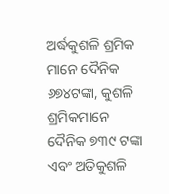ଅର୍ଦ୍ଧକୁଶଳି ଶ୍ରମିକ ମାନେ ଦୈନିକ ୬୭୪ଟଙ୍କା, କୁଶଳି ଶ୍ରମିକମାନେ ଦୈନିକ ୭୩୯ ଟଙ୍କା ଏବଂ ଅତିକୁଶଳି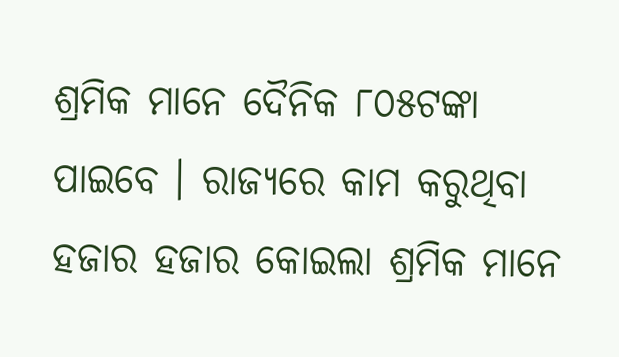ଶ୍ରମିକ ମାନେ ଦୈନିକ ୮୦୫ଟଙ୍କା ପାଇବେ । ରାଜ୍ୟରେ କାମ କରୁଥିବା ହଜାର ହଜାର କୋଇଲା ଶ୍ରମିକ ମାନେ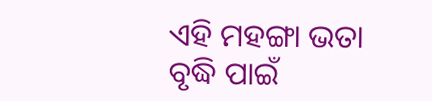ଏହି ମହଙ୍ଗା ଭତା ବୃଦ୍ଧି ପାଇଁ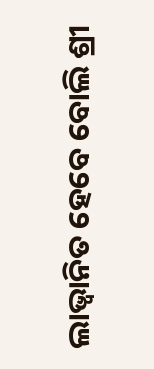ଲାଭ୍ୱାନିତ ହେବେ ବୋଲି ଶ୍ରୀ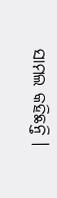ସାମଲ କହିଛନ୍ତି ।